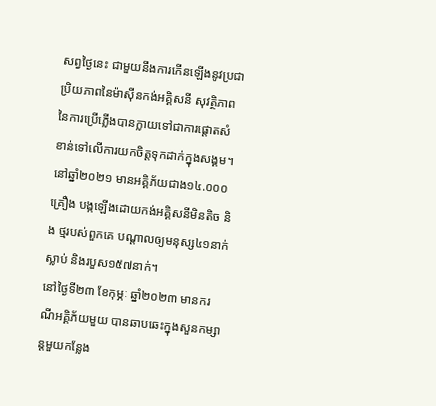សព្វថ្ងៃនេះ ជាមួយនឹងការកើនឡើងនូវប្រជាប្រិយភាពនៃម៉ាស៊ីនកង់អគ្គិសនី សុវត្ថិភាពនៃការប្រើភ្លើងបានក្លាយទៅជាការផ្តោតសំខាន់ទៅលើការយកចិត្តទុកដាក់ក្នុងសង្គម។ នៅឆ្នាំ២០២១ មានអគ្គិភ័យជាង១៤.០០០គ្រឿង បង្កឡើងដោយកង់អគ្គិសនីមិនតិច និង ថ្មរបស់ពួកគេ បណ្តាលឲ្យមនុស្ស៤១នាក់ស្លាប់ និងរបួស១៥៧នាក់។
នៅថ្ងៃទី២៣ ខែកុម្ភៈ ឆ្នាំ២០២៣ មានករណីអគ្គិភ័យមួយ បានឆាបឆេះក្នុងសួនកម្សាន្តមួយកន្លែង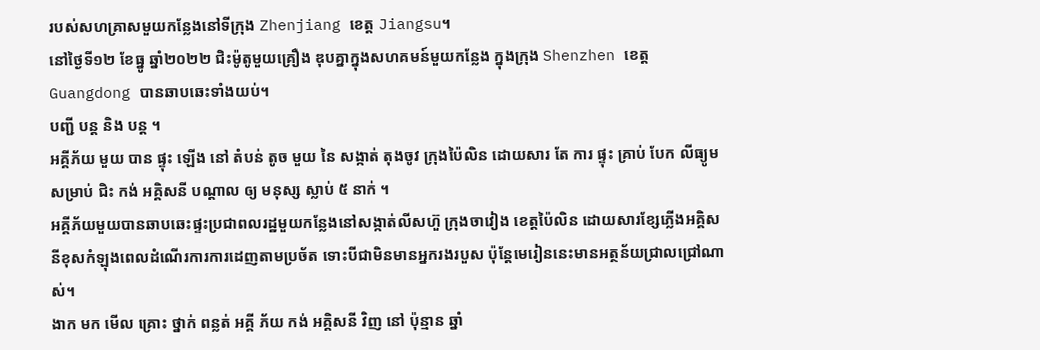របស់សហគ្រាសមួយកន្លែងនៅទីក្រុង Zhenjiang ខេត្ត Jiangsu។
នៅថ្ងៃទី១២ ខែធ្នូ ឆ្នាំ២០២២ ជិះម៉ូតូមួយគ្រឿង ឌុបគ្នាក្នុងសហគមន៍មួយកន្លែង ក្នុងក្រុង Shenzhen ខេត្ត Guangdong បានឆាបឆេះទាំងយប់។
បញ្ជី បន្ត និង បន្ត ។
អគ្គីភ័យ មួយ បាន ផ្ទុះ ឡើង នៅ តំបន់ តូច មួយ នៃ សង្កាត់ តុងចូវ ក្រុងប៉ៃលិន ដោយសារ តែ ការ ផ្ទុះ គ្រាប់ បែក លីធ្យូម សម្រាប់ ជិះ កង់ អគ្គិសនី បណ្តាល ឲ្យ មនុស្ស ស្លាប់ ៥ នាក់ ។
អគ្គីភ័យមួយបានឆាបឆេះផ្ទះប្រជាពលរដ្ឋមួយកន្លែងនៅសង្កាត់លីសហ៊ួ ក្រុងចាវៀង ខេត្តប៉ៃលិន ដោយសារខ្សែភ្លើងអគ្គិសនីខុសកំឡុងពេលដំណើរការការដេញតាមប្រច័ត ទោះបីជាមិនមានអ្នករងរបួស ប៉ុន្តែមេរៀននេះមានអត្ថន័យជ្រាលជ្រៅណាស់។
ងាក មក មើល គ្រោះ ថ្នាក់ ពន្លត់ អគ្គី ភ័យ កង់ អគ្គិសនី វិញ នៅ ប៉ុន្មាន ឆ្នាំ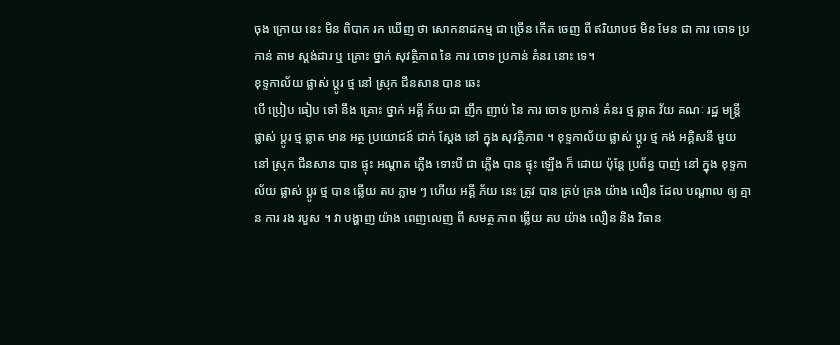ចុង ក្រោយ នេះ មិន ពិបាក រក ឃើញ ថា សោកនាដកម្ម ជា ច្រើន កើត ចេញ ពី ឥរិយាបថ មិន មែន ជា ការ ចោទ ប្រកាន់ តាម ស្តង់ដារ ឬ គ្រោះ ថ្នាក់ សុវត្ថិភាព នៃ ការ ចោទ ប្រកាន់ គំនរ នោះ ទេ។
ខុទ្ទកាល័យ ផ្លាស់ ប្តូរ ថ្ម នៅ ស្រុក ជីនសាន បាន ឆេះ
បើ ប្រៀប ធៀប ទៅ នឹង គ្រោះ ថ្នាក់ អគ្គី ភ័យ ជា ញឹក ញាប់ នៃ ការ ចោទ ប្រកាន់ គំនរ ថ្ម ឆ្លាត វ័យ គណៈ រដ្ឋ មន្ត្រី ផ្លាស់ ប្តូរ ថ្ម ឆ្លាត មាន អត្ថ ប្រយោជន៍ ជាក់ ស្តែង នៅ ក្នុង សុវត្ថិភាព ។ ខុទ្ទកាល័យ ផ្លាស់ ប្តូរ ថ្ម កង់ អគ្គិសនី មួយ នៅ ស្រុក ជីនសាន បាន ផ្ទុះ អណ្តាត ភ្លើង ទោះបី ជា ភ្លើង បាន ផ្ទុះ ឡើង ក៏ ដោយ ប៉ុន្តែ ប្រព័ន្ធ បាញ់ នៅ ក្នុង ខុទ្ទកាល័យ ផ្លាស់ ប្តូរ ថ្ម បាន ឆ្លើយ តប ភ្លាម ៗ ហើយ អគ្គី ភ័យ នេះ ត្រូវ បាន គ្រប់ គ្រង យ៉ាង លឿន ដែល បណ្តាល ឲ្យ គ្មាន ការ រង របួស ។ វា បង្ហាញ យ៉ាង ពេញលេញ ពី សមត្ថ ភាព ឆ្លើយ តប យ៉ាង លឿន និង វិធាន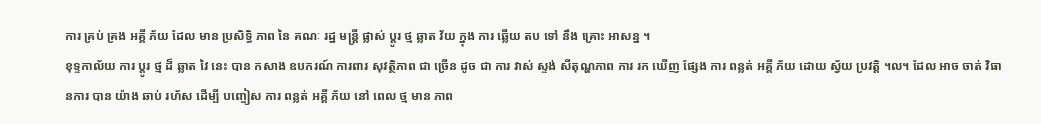ការ គ្រប់ គ្រង អគ្គី ភ័យ ដែល មាន ប្រសិទ្ធិ ភាព នៃ គណៈ រដ្ឋ មន្ត្រី ផ្លាស់ ប្តូរ ថ្ម ឆ្លាត វ័យ ក្នុង ការ ឆ្លើយ តប ទៅ នឹង គ្រោះ អាសន្ន ។
ខុទ្ទកាល័យ ការ ប្តូរ ថ្ម ដ៏ ឆ្លាត វៃ នេះ បាន កសាង ឧបករណ៍ ការពារ សុវត្ថិភាព ជា ច្រើន ដូច ជា ការ វាស់ ស្ទង់ សីតុណ្ហភាព ការ រក ឃើញ ផ្សែង ការ ពន្លត់ អគ្គី ភ័យ ដោយ ស្វ័យ ប្រវត្តិ ។ល។ ដែល អាច ចាត់ វិធានការ បាន យ៉ាង ឆាប់ រហ័ស ដើម្បី បញ្ចៀស ការ ពន្លត់ អគ្គី ភ័យ នៅ ពេល ថ្ម មាន ភាព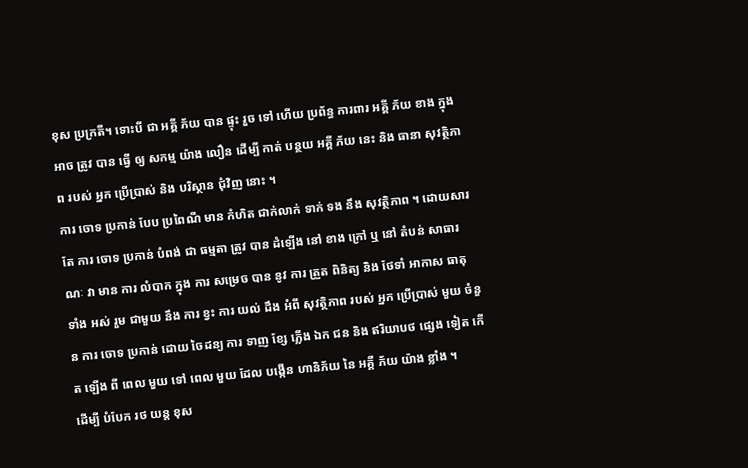ខុស ប្រក្រតី។ ទោះបី ជា អគ្គី ភ័យ បាន ផ្ទុះ រួច ទៅ ហើយ ប្រព័ន្ធ ការពារ អគ្គី ភ័យ ខាង ក្នុង អាច ត្រូវ បាន ធ្វើ ឲ្យ សកម្ម យ៉ាង លឿន ដើម្បី កាត់ បន្ថយ អគ្គី ភ័យ នេះ និង ធានា សុវត្ថិភាព របស់ អ្នក ប្រើប្រាស់ និង បរិស្ថាន ជុំវិញ នោះ ។
ការ ចោទ ប្រកាន់ បែប ប្រពៃណី មាន កំហិត ជាក់លាក់ ទាក់ ទង នឹង សុវត្ថិភាព ។ ដោយសារ តែ ការ ចោទ ប្រកាន់ បំពង់ ជា ធម្មតា ត្រូវ បាន ដំឡើង នៅ ខាង ក្រៅ ឬ នៅ តំបន់ សាធារណៈ វា មាន ការ លំបាក ក្នុង ការ សម្រេច បាន នូវ ការ ត្រួត ពិនិត្យ និង ថែទាំ អាកាស ធាតុ ទាំង អស់ រួម ជាមួយ នឹង ការ ខ្វះ ការ យល់ ដឹង អំពី សុវត្ថិភាព របស់ អ្នក ប្រើប្រាស់ មួយ ចំនួន ការ ចោទ ប្រកាន់ ដោយ ចៃដន្យ ការ ទាញ ខ្សែ ភ្លើង ឯក ជន និង ឥរិយាបថ ផ្សេង ទៀត កើត ឡើង ពី ពេល មួយ ទៅ ពេល មួយ ដែល បង្កើន ហានិភ័យ នៃ អគ្គី ភ័យ យ៉ាង ខ្លាំង ។
ដើម្បី បំបែក រថ យន្ត ខុស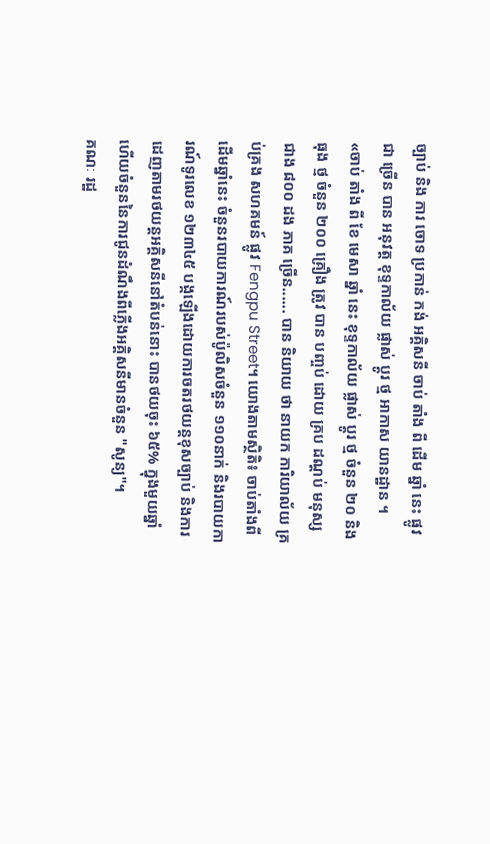ច្បាប់ និង ការ ចោទ ប្រកាន់ កង់ អគ្គិសនី ចាប់ តាំង ពី ដើម ឆ្នាំ នេះ ផ្លូវ ជា ច្រើន បាន អនុវត្ត ខុទ្ទកាល័យ ផ្លាស់ ប្តូរ ថ្ម អាកាស យានដ្ឋាន ។
«ចាប់ តាំង ពី ខែ មេសា ឆ្នាំ នេះ ខុទ្ទកាល័យ ផ្លាស់ ប្តូរ ថ្ម ចំនួន ២០ និង ធុង ថ្ម ចំនួន ២០០ គ្រឿង ត្រូវ បាន បញ្ចប់ ដោយ គ្រប ដណ្ដប់ មនុស្ស ជាង ៨០០ ដង ភាគ ច្រើន...... បាន និយាយ ថា នាយក ការិយាល័យ គ្រប់គ្រង សហគមន៍ ផ្លូវ Fengpu Street។ យោងតាមស្ថិតិ៖ ចាប់តាំងពីដើមឆ្នាំនេះ ចំនួនរបាយការណ៍របស់ប៉ូលិសចំនួន ១១០នាក់ និងរបាយការណ៍ទូរលេខ ១២៣៤៥ បង្កឡើងដោយការចតរថយន្តខុសច្បាប់ និងការដេញតាមរថយន្តអគ្គិសនីនៅតំបន់នោះ បានថយចុះ ៦៥% ក្នុងមួយឆ្នាំ ហើយចំនួននៃការជូនដំណឹងពីភ្លើងអគ្គិសនីមានចំនួន "សូន្យ"។
គណៈ រដ្ឋ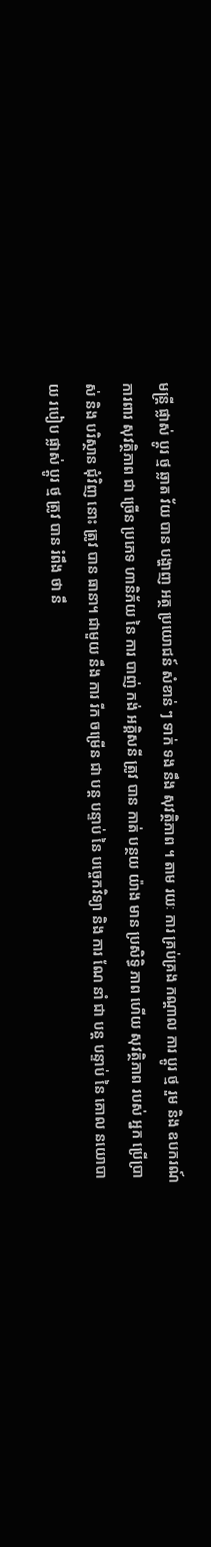មន្ត្រី ផ្លាស់ ប្តូរ ថ្ម ឆ្លាត វ័យ បាន បង្ហាញ អត្ថ ប្រយោជន៍ សំខាន់ ៗ ទាក់ ទង នឹង សុវត្ថិភាព ។ តាម រយៈ ការ គ្រប់គ្រង កណ្តាល ការ ប្តូរ ថ្ម រួម និង ឧបករណ៍ ការពារ សុវត្ថិភាព ជា ច្រើន ប្រភេទ ហានិភ័យ នៃ ការ បាញ់ កង់ អគ្គិសនី ត្រូវ បាន កាត់ បន្ថយ យ៉ាង មាន ប្រសិទ្ធិ ភាព ហើយ សុវត្ថិភាព របស់ អ្នក ប្រើប្រាស់ និង បរិស្ថាន ជុំវិញ នោះ ត្រូវ បាន ធានា។ ជាមួយ នឹង ការ រីក ចម្រើន ជា បន្ត បន្ទាប់ នៃ បច្ចេកវិទ្យា និង ការ ណែ នាំ ជា បន្ត បន្ទាប់ នៃ គោល នយោបាយ របៀប ផ្លាស់ ប្តូរ ថ្ម ត្រូវ បាន រំពឹង ថា នឹ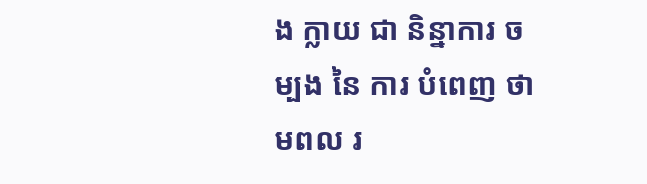ង ក្លាយ ជា និន្នាការ ចម្បង នៃ ការ បំពេញ ថាមពល រ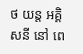ថ យន្ត អគ្គិសនី នៅ ពេ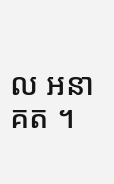ល អនាគត ។